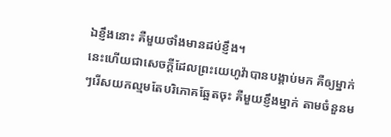ឯខ្ញឹងនោះ គឺមួយថាំងមានដប់ខ្ញឹង។
នេះហើយជាសេចក្ដីដែលព្រះយេហូវ៉ាបានបង្គាប់មក គឺឲ្យម្នាក់ៗរើសយកល្មមតែបរិភោគឆ្អែតចុះ គឺមួយខ្ញឹងម្នាក់ តាមចំនួនម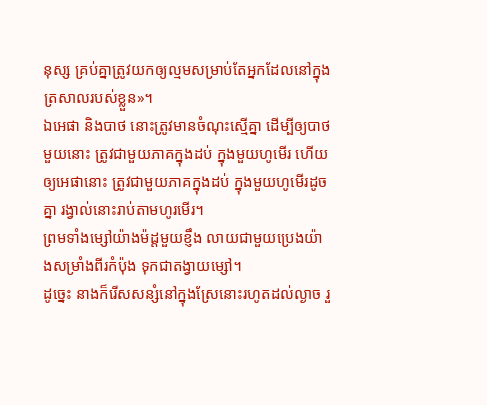នុស្ស គ្រប់គ្នាត្រូវយកឲ្យល្មមសម្រាប់តែអ្នកដែលនៅក្នុងត្រសាលរបស់ខ្លួន»។
ឯអេផា និងបាថ នោះត្រូវមានចំណុះស្មើគ្នា ដើម្បីឲ្យបាថមួយនោះ ត្រូវជាមួយភាគក្នុងដប់ ក្នុងមួយហូមើរ ហើយឲ្យអេផានោះ ត្រូវជាមួយភាគក្នុងដប់ ក្នុងមួយហូមើរដូចគ្នា រង្វាល់នោះរាប់តាមហូរមើរ។
ព្រមទាំងម្សៅយ៉ាងម៉ដ្តមួយខ្ញឹង លាយជាមួយប្រេងយ៉ាងសម្រាំងពីរកំប៉ុង ទុកជាតង្វាយម្សៅ។
ដូច្នេះ នាងក៏រើសសន្សំនៅក្នុងស្រែនោះរហូតដល់ល្ងាច រួ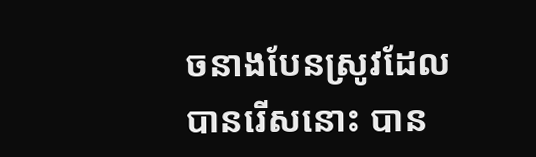ចនាងបែនស្រូវដែលបានរើសនោះ បាន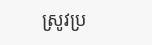ស្រូវប្រ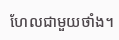ហែលជាមួយថាំង។